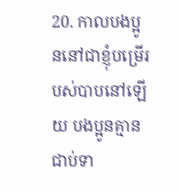20. កាលបងប្អូននៅជាខ្ញុំបម្រើរបស់បាបនៅឡើយ បងប្អូនគ្មានជាប់ទា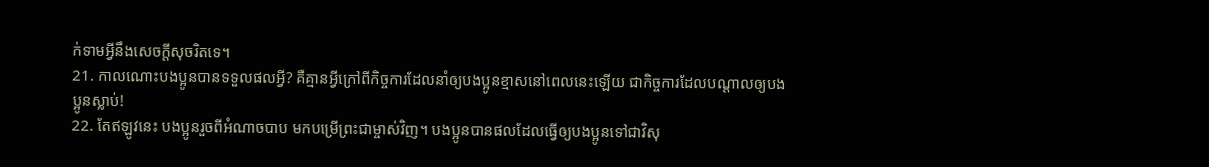ក់ទាមអ្វីនឹងសេចក្ដីសុចរិតទេ។
21. កាលណោះបងប្អូនបានទទួលផលអ្វី? គឺគ្មានអ្វីក្រៅពីកិច្ចការដែលនាំឲ្យបងប្អូនខ្មាសនៅពេលនេះឡើយ ជាកិច្ចការដែលបណ្ដាលឲ្យបងប្អូនស្លាប់!
22. តែឥឡូវនេះ បងប្អូនរួចពីអំណាចបាប មកបម្រើព្រះជាម្ចាស់វិញ។ បងប្អូនបានផលដែលធ្វើឲ្យបងប្អូនទៅជាវិសុ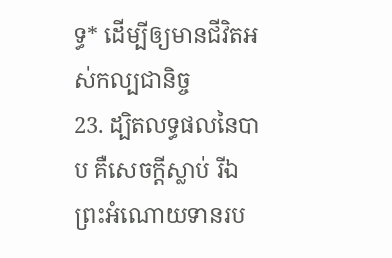ទ្ធ* ដើម្បីឲ្យមានជីវិតអស់កល្បជានិច្ច
23. ដ្បិតលទ្ធផលនៃបាប គឺសេចក្ដីស្លាប់ រីឯព្រះអំណោយទានរប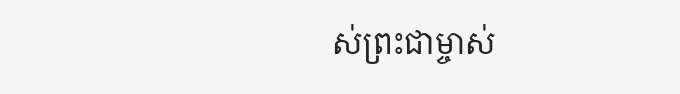ស់ព្រះជាម្ចាស់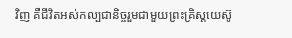វិញ គឺជីវិតអស់កល្បជានិច្ចរួមជាមួយព្រះគ្រិស្ដយេស៊ូ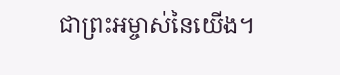ជាព្រះអម្ចាស់នៃយើង។